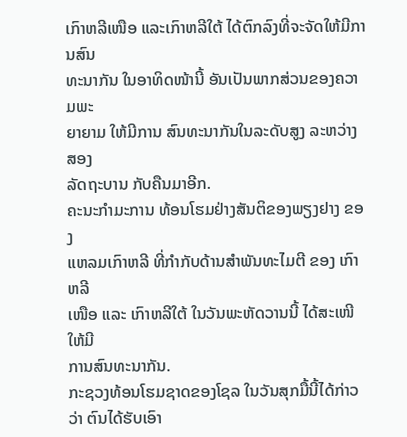ເກົາຫລີເໜືອ ແລະເກົາຫລີໃຕ້ ໄດ້ຕົກລົງທີ່ຈະຈັດໃຫ້ມີການສົນ
ທະນາກັນ ໃນອາທິດໜ້ານີ້ ອັນເປັນພາກສ່ວນຂອງຄວາມພະ
ຍາຍາມ ໃຫ້ມີການ ສົນທະນາກັນໃນລະດັບສູງ ລະຫວ່າງສອງ
ລັດຖະບານ ກັບຄືນມາອີກ.
ຄະນະກຳມະການ ທ້ອນໂຮມຢ່າງສັນຕິຂອງພຽງຢາງ ຂອງ
ແຫລມເກົາຫລີ ທີ່ກຳກັບດ້ານສຳພັນທະໄມຕີ ຂອງ ເກົາຫລີ
ເໜືອ ແລະ ເກົາຫລີໃຕ້ ໃນວັນພະຫັດວານນີ້ ໄດ້ສະເໜີໃຫ້ມີ
ການສົນທະນາກັນ.
ກະຊວງທ້ອນໂຮມຊາດຂອງໂຊລ ໃນວັນສຸກມື້ນີ້ໄດ້ກ່າວວ່າ ຕົນໄດ້ຮັບເອົາ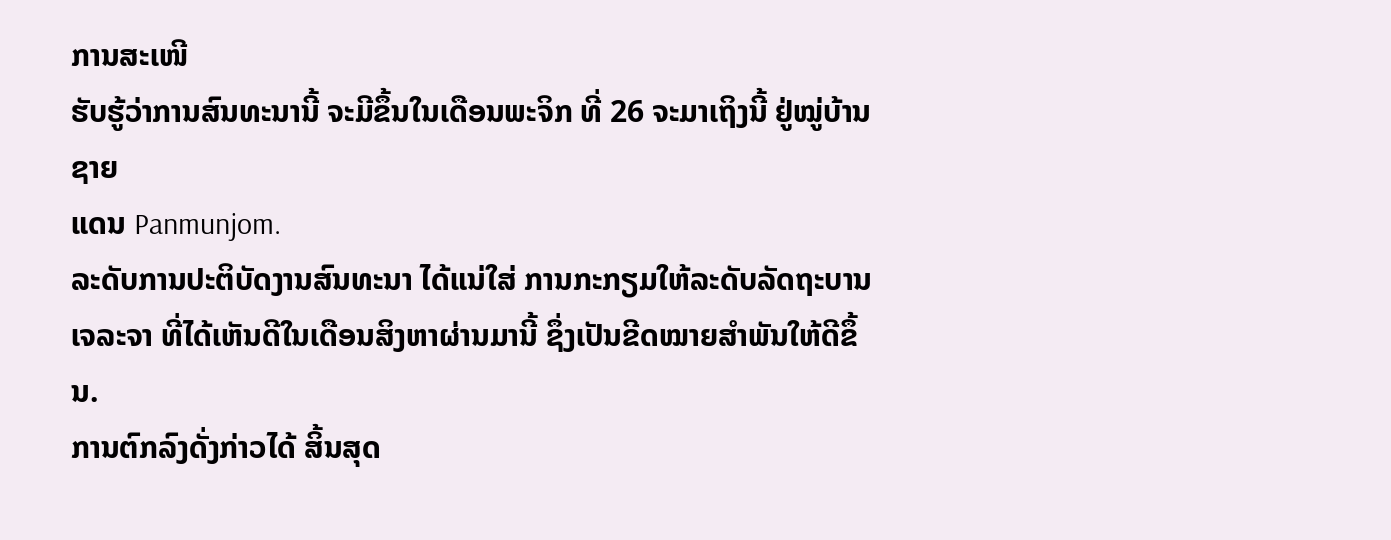ການສະເໜີ
ຮັບຮູ້ວ່າການສົນທະນານີ້ ຈະມີຂຶ້ນໃນເດືອນພະຈິກ ທີ່ 26 ຈະມາເຖິງນີ້ ຢູ່ໝູ່ບ້ານຊາຍ
ແດນ Panmunjom.
ລະດັບການປະຕິບັດງານສົນທະນາ ໄດ້ແນ່ໃສ່ ການກະກຽມໃຫ້ລະດັບລັດຖະບານ ເຈລະຈາ ທີ່ໄດ້ເຫັນດີໃນເດືອນສິງຫາຜ່ານມານີ້ ຊຶ່ງເປັນຂີດໝາຍສຳພັນໃຫ້ດີຂຶ້ນ.
ການຕົກລົງດັ່ງກ່າວໄດ້ ສິ້ນສຸດ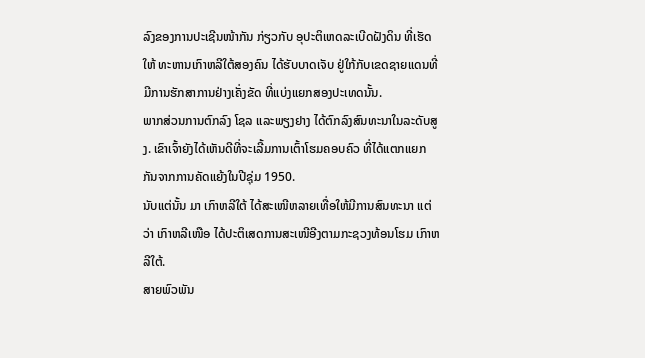ລົງຂອງການປະເຊີນໜ້າກັນ ກ່ຽວກັບ ອຸປະຕິເຫດລະເບີດຝັງດິນ ທີ່ເຮັດໃຫ້ ທະຫານເກົາຫລີໃຕ້ສອງຄົນ ໄດ້ຮັບບາດເຈັບ ຢູ່ໃກ້ກັບເຂດຊາຍແດນທີ່ມີການຮັກສາການຢ່າງເຄັ່ງຂັດ ທີ່ແບ່ງແຍກສອງປະເທດນັ້ນ.
ພາກສ່ວນການຕົກລົງ ໂຊລ ແລະພຽງຢາງ ໄດ້ຕົກລົງສົນທະນາໃນລະດັບສູງ. ເຂົາເຈົ້າຍັງໄດ້ເຫັນດີທີ່ຈະເລີ້ມການເຕົ້າໂຮມຄອບຄົວ ທີ່ໄດ້ແຕກແຍກກັນຈາກການຄັດແຍ້ງໃນປີຊຸ່ມ 1950.
ນັບແຕ່ນັ້ນ ມາ ເກົາຫລີໃຕ້ ໄດ້ສະເໜີຫລາຍເທື່ອໃຫ້ມີການສົນທະນາ ແຕ່ວ່າ ເກົາຫລີເໜືອ ໄດ້ປະຕິເສດການສະເໜີອີງຕາມກະຊວງທ້ອນໂຮມ ເກົາຫລີໃຕ້.
ສາຍພົວພັນ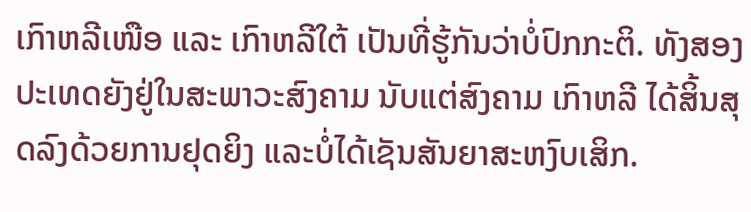ເກົາຫລີເໜືອ ແລະ ເກົາຫລີໃຕ້ ເປັນທີ່ຮູ້ກັນວ່າບໍ່ປົກກະຕິ. ທັງສອງປະເທດຍັງຢູ່ໃນສະພາວະສົງຄາມ ນັບແຕ່ສົງຄາມ ເກົາຫລີ ໄດ້ສິ້ນສຸດລົງດ້ວຍການຢຸດຍິງ ແລະບໍ່ໄດ້ເຊັນສັນຍາສະຫງົບເສິກ.